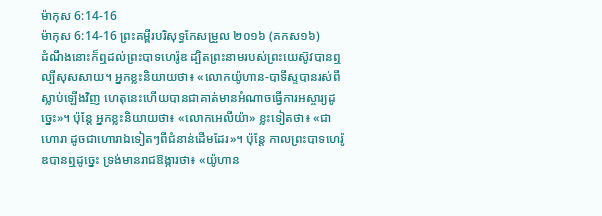ម៉ាកុស 6:14-16
ម៉ាកុស 6:14-16 ព្រះគម្ពីរបរិសុទ្ធកែសម្រួល ២០១៦ (គកស១៦)
ដំណឹងនោះក៏ឮដល់ព្រះបាទហេរ៉ូឌ ដ្បិតព្រះនាមរបស់ព្រះយេស៊ូវបានឮល្បីសុសសាយ។ អ្នកខ្លះនិយាយថា៖ «លោកយ៉ូហាន-បាទីស្ទបានរស់ពីស្លាប់ឡើងវិញ ហេតុនេះហើយបានជាគាត់មានអំណាចធ្វើការអស្ចារ្យដូច្នេះ»។ ប៉ុន្តែ អ្នកខ្លះនិយាយថា៖ «លោកអេលីយ៉ា» ខ្លះទៀតថា៖ «ជាហោរា ដូចជាហោរាឯទៀតៗពីជំនាន់ដើមដែរ»។ ប៉ុន្តែ កាលព្រះបាទហេរ៉ូឌបានឮដូច្នេះ ទ្រង់មានរាជឱង្ការថា៖ «យ៉ូហាន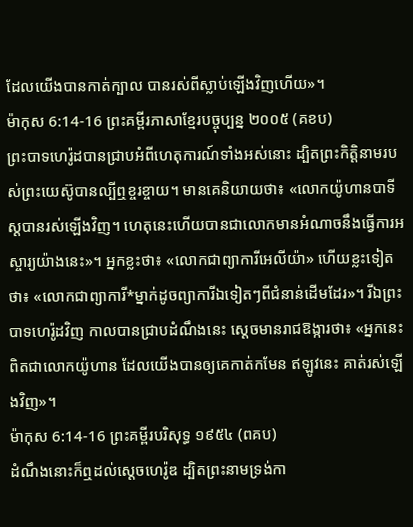ដែលយើងបានកាត់ក្បាល បានរស់ពីស្លាប់ឡើងវិញហើយ»។
ម៉ាកុស 6:14-16 ព្រះគម្ពីរភាសាខ្មែរបច្ចុប្បន្ន ២០០៥ (គខប)
ព្រះបាទហេរ៉ូដបានជ្រាបអំពីហេតុការណ៍ទាំងអស់នោះ ដ្បិតព្រះកិត្តិនាមរបស់ព្រះយេស៊ូបានល្បីឮខ្ចរខ្ចាយ។ មានគេនិយាយថា៖ «លោកយ៉ូហានបាទីស្ដបានរស់ឡើងវិញ។ ហេតុនេះហើយបានជាលោកមានអំណាចនឹងធ្វើការអស្ចារ្យយ៉ាងនេះ»។ អ្នកខ្លះថា៖ «លោកជាព្យាការីអេលីយ៉ា» ហើយខ្លះទៀតថា៖ «លោកជាព្យាការី*ម្នាក់ដូចព្យាការីឯទៀតៗពីជំនាន់ដើមដែរ»។ រីឯព្រះបាទហេរ៉ូដវិញ កាលបានជ្រាបដំណឹងនេះ ស្ដេចមានរាជឱង្ការថា៖ «អ្នកនេះពិតជាលោកយ៉ូហាន ដែលយើងបានឲ្យគេកាត់កមែន ឥឡូវនេះ គាត់រស់ឡើងវិញ»។
ម៉ាកុស 6:14-16 ព្រះគម្ពីរបរិសុទ្ធ ១៩៥៤ (ពគប)
ដំណឹងនោះក៏ឮដល់ស្តេចហេរ៉ូឌ ដ្បិតព្រះនាមទ្រង់កា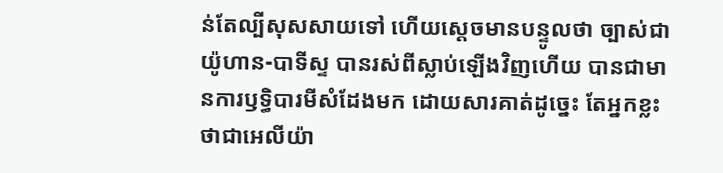ន់តែល្បីសុសសាយទៅ ហើយស្តេចមានបន្ទូលថា ច្បាស់ជាយ៉ូហាន-បាទីស្ទ បានរស់ពីស្លាប់ឡើងវិញហើយ បានជាមានការឫទ្ធិបារមីសំដែងមក ដោយសារគាត់ដូច្នេះ តែអ្នកខ្លះថាជាអេលីយ៉ា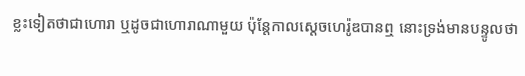ខ្លះទៀតថាជាហោរា ឬដូចជាហោរាណាមួយ ប៉ុន្តែកាលស្តេចហេរ៉ូឌបានឮ នោះទ្រង់មានបន្ទូលថា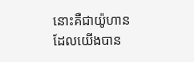នោះគឺជាយ៉ូហានដែលយើងបាន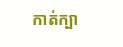កាត់ក្បា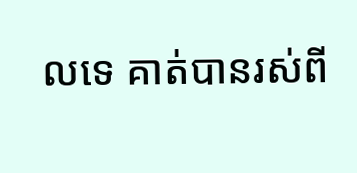លទេ គាត់បានរស់ពី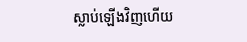ស្លាប់ឡើងវិញហើយ